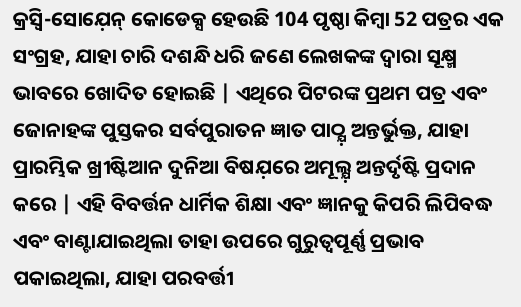କ୍ରସ୍ବି-ସୋଯ଼େନ୍ କୋଡେକ୍ସ ହେଉଛି 104 ପୃଷ୍ଠା କିମ୍ବା 52 ପତ୍ରର ଏକ ସଂଗ୍ରହ, ଯାହା ଚାରି ଦଶନ୍ଧି ଧରି ଜଣେ ଲେଖକଙ୍କ ଦ୍ୱାରା ସୂକ୍ଷ୍ମ ଭାବରେ ଖୋଦିତ ହୋଇଛି | ଏଥିରେ ପିଟରଙ୍କ ପ୍ରଥମ ପତ୍ର ଏବଂ ଜୋନାହଙ୍କ ପୁସ୍ତକର ସର୍ବପୁରାତନ ଜ୍ଞାତ ପାଠ୍ଯ଼ ଅନ୍ତର୍ଭୁକ୍ତ, ଯାହା ପ୍ରାରମ୍ଭିକ ଖ୍ରୀଷ୍ଟିଆନ ଦୁନିଆ ବିଷଯ଼ରେ ଅମୂଲ୍ଯ଼ ଅନ୍ତର୍ଦୃଷ୍ଟି ପ୍ରଦାନ କରେ | ଏହି ବିବର୍ତ୍ତନ ଧାର୍ମିକ ଶିକ୍ଷା ଏବଂ ଜ୍ଞାନକୁ କିପରି ଲିପିବଦ୍ଧ ଏବଂ ବାଣ୍ଟାଯାଇଥିଲା ତାହା ଉପରେ ଗୁରୁତ୍ୱପୂର୍ଣ୍ଣ ପ୍ରଭାବ ପକାଇଥିଲା, ଯାହା ପରବର୍ତ୍ତୀ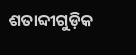ଶତାବ୍ଦୀଗୁଡ଼ିକ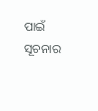ପାଇଁ ସୂଚନାର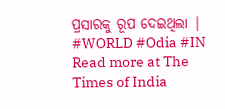ପ୍ରସାରକୁ ରୂପ ଦେଇଥିଲା |
#WORLD #Odia #IN
Read more at The Times of India